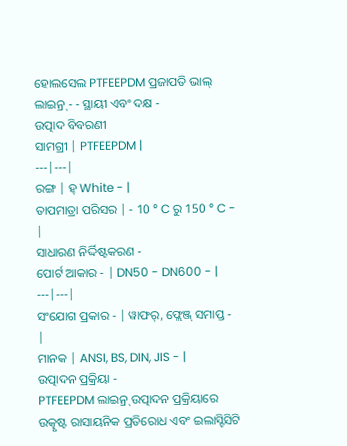ହୋଲସେଲ PTFEEPDM ପ୍ରଜାପତି ଭାଲ୍ ଲାଇନ୍ର୍ - - ସ୍ଥାୟୀ ଏବଂ ଦକ୍ଷ -
ଉତ୍ପାଦ ବିବରଣୀ
ସାମଗ୍ରୀ | PTFEEPDM |
---|---|
ରଙ୍ଗ | ହ୍ White - |
ତାପମାତ୍ରା ପରିସର | - 10 ° C ରୁ 150 ° C - |
ସାଧାରଣ ନିର୍ଦ୍ଦିଷ୍ଟକରଣ -
ପୋର୍ଟ ଆକାର - | DN50 - DN600 - |
---|---|
ସଂଯୋଗ ପ୍ରକାର - | ୱାଫର୍, ଫ୍ଲେଞ୍ଜ୍ ସମାପ୍ତ - |
ମାନକ | ANSI, BS, DIN, JIS - |
ଉତ୍ପାଦନ ପ୍ରକ୍ରିୟା -
PTFEEPDM ଲାଇନ୍ର୍ ଉତ୍ପାଦନ ପ୍ରକ୍ରିୟାରେ ଉତ୍କୃଷ୍ଟ ରାସାୟନିକ ପ୍ରତିରୋଧ ଏବଂ ଇଲାସ୍ଟିସିଟି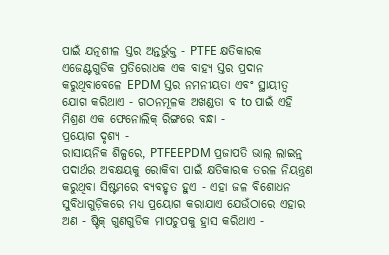ପାଇଁ ଯତ୍ନଶୀଳ ସ୍ତର ଅନ୍ତର୍ଭୁକ୍ତ - PTFE କ୍ଷତିକାରକ ଏଜେଣ୍ଟଗୁଡିକ ପ୍ରତିରୋଧକ ଏକ ବାହ୍ୟ ସ୍ତର ପ୍ରଦାନ କରୁଥିବାବେଳେ EPDM ସ୍ତର ନମନୀୟତା ଏବଂ ସ୍ଥାୟୀତ୍ୱ ଯୋଗ କରିଥାଏ - ଗଠନମୂଳକ ଅଖଣ୍ଡତା ବ to ପାଇଁ ଏହି ମିଶ୍ରଣ ଏକ ଫେନୋଲିକ୍ ରିଙ୍ଗରେ ବନ୍ଧା -
ପ୍ରୟୋଗ ଦୃଶ୍ୟ -
ରାସାୟନିକ ଶିଳ୍ପରେ, PTFEEPDM ପ୍ରଜାପତି ଭାଲ୍ ଲାଇନ୍ର୍ ପଦାର୍ଥର ଅବକ୍ଷୟକୁ ରୋକିବା ପାଇଁ କ୍ଷତିକାରକ ତରଳ ନିୟନ୍ତ୍ରଣ କରୁଥିବା ସିଷ୍ଟମରେ ବ୍ୟବହୃତ ହୁଏ - ଏହା ଜଳ ବିଶୋଧନ ସୁବିଧାଗୁଡ଼ିକରେ ମଧ୍ୟ ପ୍ରୟୋଗ କରାଯାଏ ଯେଉଁଠାରେ ଏହାର ଅଣ - ଷ୍ଟିକ୍ ଗୁଣଗୁଡିକ ମାପଚୁପକୁ ହ୍ରାସ କରିଥାଏ -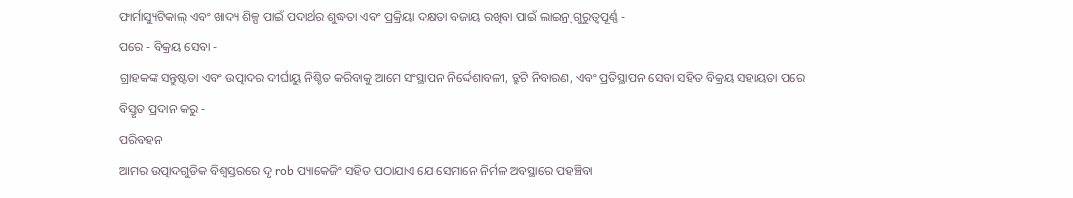ଫାର୍ମାସ୍ୟୁଟିକାଲ୍ ଏବଂ ଖାଦ୍ୟ ଶିଳ୍ପ ପାଇଁ ପଦାର୍ଥର ଶୁଦ୍ଧତା ଏବଂ ପ୍ରକ୍ରିୟା ଦକ୍ଷତା ବଜାୟ ରଖିବା ପାଇଁ ଲାଇନ୍ର୍ ଗୁରୁତ୍ୱପୂର୍ଣ୍ଣ -
ପରେ - ବିକ୍ରୟ ସେବା -
ଗ୍ରାହକଙ୍କ ସନ୍ତୁଷ୍ଟତା ଏବଂ ଉତ୍ପାଦର ଦୀର୍ଘାୟୁ ନିଶ୍ଚିତ କରିବାକୁ ଆମେ ସଂସ୍ଥାପନ ନିର୍ଦ୍ଦେଶାବଳୀ, ତ୍ରୁଟି ନିବାରଣ, ଏବଂ ପ୍ରତିସ୍ଥାପନ ସେବା ସହିତ ବିକ୍ରୟ ସହାୟତା ପରେ ବିସ୍ତୃତ ପ୍ରଦାନ କରୁ -
ପରିବହନ
ଆମର ଉତ୍ପାଦଗୁଡିକ ବିଶ୍ୱସ୍ତରରେ ଦୃ rob ପ୍ୟାକେଜିଂ ସହିତ ପଠାଯାଏ ଯେ ସେମାନେ ନିର୍ମଳ ଅବସ୍ଥାରେ ପହଞ୍ଚିବା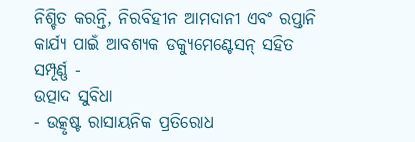ନିଶ୍ଚିତ କରନ୍ତି, ନିରବିହୀନ ଆମଦାନୀ ଏବଂ ରପ୍ତାନି କାର୍ଯ୍ୟ ପାଇଁ ଆବଶ୍ୟକ ଡକ୍ୟୁମେଣ୍ଟେସନ୍ ସହିତ ସମ୍ପୂର୍ଣ୍ଣ -
ଉତ୍ପାଦ ସୁବିଧା
- ଉତ୍କୃଷ୍ଟ ରାସାୟନିକ ପ୍ରତିରୋଧ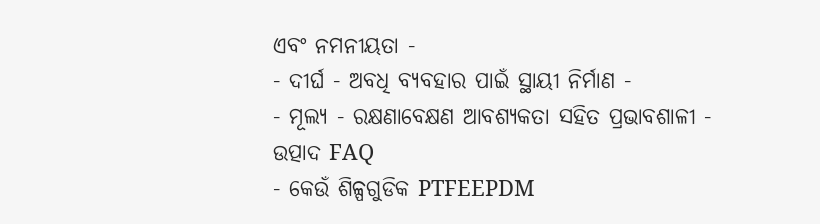ଏବଂ ନମନୀୟତା -
- ଦୀର୍ଘ - ଅବଧି ବ୍ୟବହାର ପାଇଁ ସ୍ଥାୟୀ ନିର୍ମାଣ -
- ମୂଲ୍ୟ - ରକ୍ଷଣାବେକ୍ଷଣ ଆବଶ୍ୟକତା ସହିତ ପ୍ରଭାବଶାଳୀ -
ଉତ୍ପାଦ FAQ
- କେଉଁ ଶିଳ୍ପଗୁଡିକ PTFEEPDM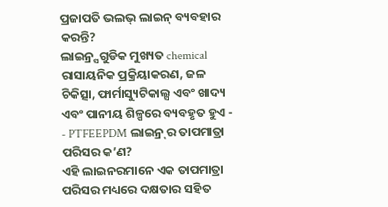ପ୍ରଜାପତି ଭଲଭ୍ ଲାଇନ୍ ବ୍ୟବହାର କରନ୍ତି?
ଲାଇନ୍ର୍ସଗୁଡିକ ମୁଖ୍ୟତ chemical ରାସାୟନିକ ପ୍ରକ୍ରିୟାକରଣ, ଜଳ ଚିକିତ୍ସା, ଫାର୍ମାସ୍ୟୁଟିକାଲ୍ସ ଏବଂ ଖାଦ୍ୟ ଏବଂ ପାନୀୟ ଶିଳ୍ପରେ ବ୍ୟବହୃତ ହୁଏ -
- PTFEEPDM ଲାଇନ୍ର୍ ର ତାପମାତ୍ରା ପରିସର କ’ଣ?
ଏହି ଲାଇନରମାନେ ଏକ ତାପମାତ୍ରା ପରିସର ମଧ୍ୟରେ ଦକ୍ଷତାର ସହିତ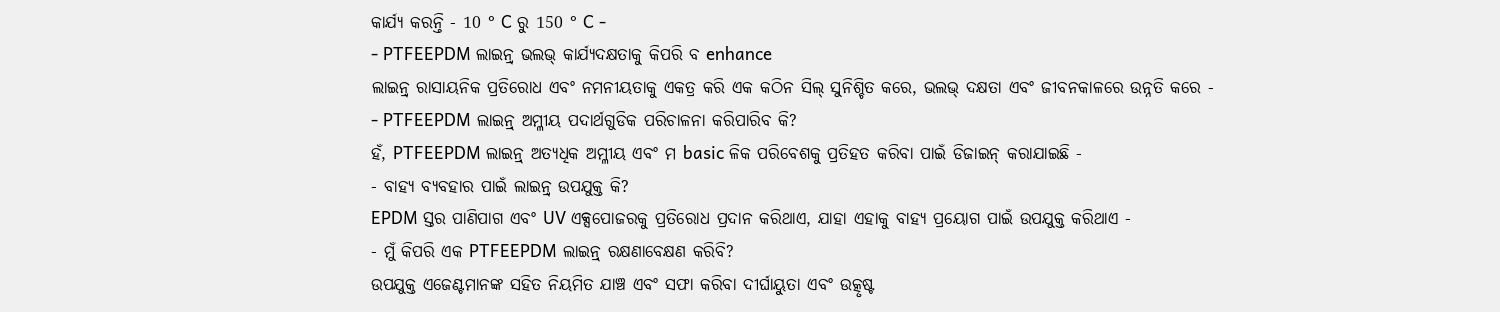କାର୍ଯ୍ୟ କରନ୍ତି - 10 ° C ରୁ 150 ° C -
- PTFEEPDM ଲାଇନ୍ର୍ ଭଲଭ୍ କାର୍ଯ୍ୟଦକ୍ଷତାକୁ କିପରି ବ enhance
ଲାଇନ୍ର୍ ରାସାୟନିକ ପ୍ରତିରୋଧ ଏବଂ ନମନୀୟତାକୁ ଏକତ୍ର କରି ଏକ କଠିନ ସିଲ୍ ସୁନିଶ୍ଚିତ କରେ, ଭଲଭ୍ ଦକ୍ଷତା ଏବଂ ଜୀବନକାଳରେ ଉନ୍ନତି କରେ -
- PTFEEPDM ଲାଇନ୍ର୍ ଅମ୍ଳୀୟ ପଦାର୍ଥଗୁଡିକ ପରିଚାଳନା କରିପାରିବ କି?
ହଁ, PTFEEPDM ଲାଇନ୍ର୍ ଅତ୍ୟଧିକ ଅମ୍ଳୀୟ ଏବଂ ମ basic ଳିକ ପରିବେଶକୁ ପ୍ରତିହତ କରିବା ପାଇଁ ଡିଜାଇନ୍ କରାଯାଇଛି -
- ବାହ୍ୟ ବ୍ୟବହାର ପାଇଁ ଲାଇନ୍ର୍ ଉପଯୁକ୍ତ କି?
EPDM ସ୍ତର ପାଣିପାଗ ଏବଂ UV ଏକ୍ସପୋଜରକୁ ପ୍ରତିରୋଧ ପ୍ରଦାନ କରିଥାଏ, ଯାହା ଏହାକୁ ବାହ୍ୟ ପ୍ରୟୋଗ ପାଇଁ ଉପଯୁକ୍ତ କରିଥାଏ -
- ମୁଁ କିପରି ଏକ PTFEEPDM ଲାଇନ୍ର୍ ରକ୍ଷଣାବେକ୍ଷଣ କରିବି?
ଉପଯୁକ୍ତ ଏଜେଣ୍ଟମାନଙ୍କ ସହିତ ନିୟମିତ ଯାଞ୍ଚ ଏବଂ ସଫା କରିବା ଦୀର୍ଘାୟୁତା ଏବଂ ଉତ୍କୃଷ୍ଟ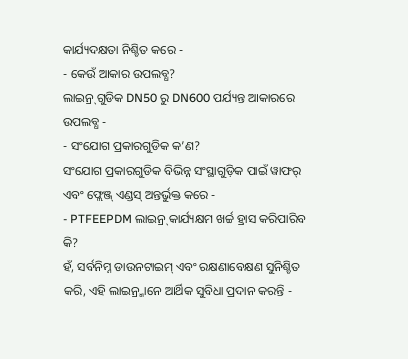କାର୍ଯ୍ୟଦକ୍ଷତା ନିଶ୍ଚିତ କରେ -
- କେଉଁ ଆକାର ଉପଲବ୍ଧ?
ଲାଇନ୍ର୍ ଗୁଡିକ DN50 ରୁ DN600 ପର୍ଯ୍ୟନ୍ତ ଆକାରରେ ଉପଲବ୍ଧ -
- ସଂଯୋଗ ପ୍ରକାରଗୁଡିକ କ’ଣ?
ସଂଯୋଗ ପ୍ରକାରଗୁଡିକ ବିଭିନ୍ନ ସଂସ୍ଥାଗୁଡ଼ିକ ପାଇଁ ୱାଫର୍ ଏବଂ ଫ୍ଲେଞ୍ଜ୍ ଏଣ୍ଡସ୍ ଅନ୍ତର୍ଭୁକ୍ତ କରେ -
- PTFEEPDM ଲାଇନ୍ର୍ କାର୍ଯ୍ୟକ୍ଷମ ଖର୍ଚ୍ଚ ହ୍ରାସ କରିପାରିବ କି?
ହଁ, ସର୍ବନିମ୍ନ ଡାଉନଟାଇମ୍ ଏବଂ ରକ୍ଷଣାବେକ୍ଷଣ ସୁନିଶ୍ଚିତ କରି, ଏହି ଲାଇନ୍ର୍ମାନେ ଆର୍ଥିକ ସୁବିଧା ପ୍ରଦାନ କରନ୍ତି -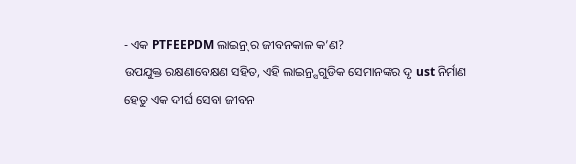- ଏକ PTFEEPDM ଲାଇନ୍ର୍ ର ଜୀବନକାଳ କ’ଣ?
ଉପଯୁକ୍ତ ରକ୍ଷଣାବେକ୍ଷଣ ସହିତ, ଏହି ଲାଇନ୍ର୍ସଗୁଡିକ ସେମାନଙ୍କର ଦୃ ust ନିର୍ମାଣ ହେତୁ ଏକ ଦୀର୍ଘ ସେବା ଜୀବନ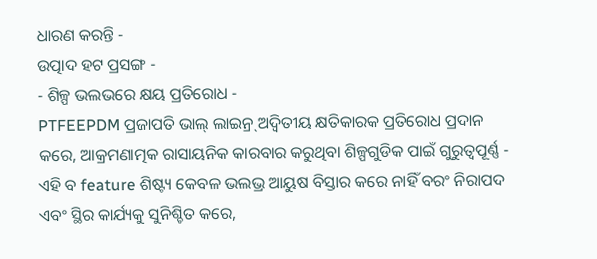ଧାରଣ କରନ୍ତି -
ଉତ୍ପାଦ ହଟ ପ୍ରସଙ୍ଗ -
- ଶିଳ୍ପ ଭଲଭରେ କ୍ଷୟ ପ୍ରତିରୋଧ -
PTFEEPDM ପ୍ରଜାପତି ଭାଲ୍ ଲାଇନ୍ର୍ ଅଦ୍ୱିତୀୟ କ୍ଷତିକାରକ ପ୍ରତିରୋଧ ପ୍ରଦାନ କରେ, ଆକ୍ରମଣାତ୍ମକ ରାସାୟନିକ କାରବାର କରୁଥିବା ଶିଳ୍ପଗୁଡିକ ପାଇଁ ଗୁରୁତ୍ୱପୂର୍ଣ୍ଣ - ଏହି ବ feature ଶିଷ୍ଟ୍ୟ କେବଳ ଭଲଭ୍ର ଆୟୁଷ ବିସ୍ତାର କରେ ନାହିଁ ବରଂ ନିରାପଦ ଏବଂ ସ୍ଥିର କାର୍ଯ୍ୟକୁ ସୁନିଶ୍ଚିତ କରେ,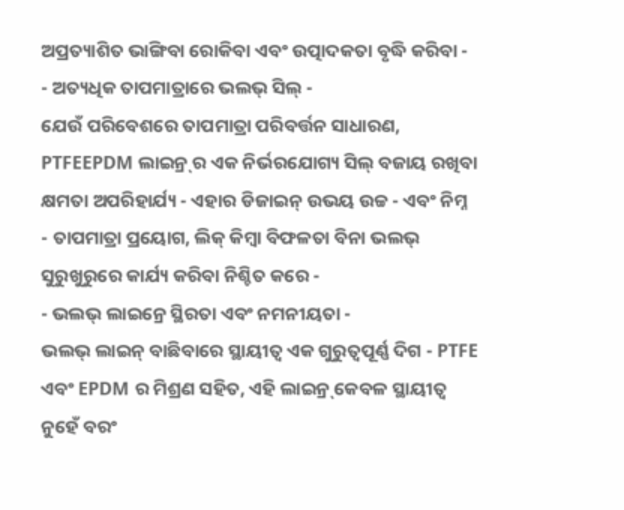ଅପ୍ରତ୍ୟାଶିତ ଭାଙ୍ଗିବା ରୋକିବା ଏବଂ ଉତ୍ପାଦକତା ବୃଦ୍ଧି କରିବା -
- ଅତ୍ୟଧିକ ତାପମାତ୍ରାରେ ଭଲଭ୍ ସିଲ୍ -
ଯେଉଁ ପରିବେଶରେ ତାପମାତ୍ରା ପରିବର୍ତ୍ତନ ସାଧାରଣ, PTFEEPDM ଲାଇନ୍ର୍ ର ଏକ ନିର୍ଭରଯୋଗ୍ୟ ସିଲ୍ ବଜାୟ ରଖିବା କ୍ଷମତା ଅପରିହାର୍ଯ୍ୟ - ଏହାର ଡିଜାଇନ୍ ଉଭୟ ଉଚ୍ଚ - ଏବଂ ନିମ୍ନ - ତାପମାତ୍ରା ପ୍ରୟୋଗ, ଲିକ୍ କିମ୍ବା ବିଫଳତା ବିନା ଭଲଭ୍ ସୁରୁଖୁରୁରେ କାର୍ଯ୍ୟ କରିବା ନିଶ୍ଚିତ କରେ -
- ଭଲଭ୍ ଲାଇନ୍ରେ ସ୍ଥିରତା ଏବଂ ନମନୀୟତା -
ଭଲଭ୍ ଲାଇନ୍ ବାଛିବାରେ ସ୍ଥାୟୀତ୍ୱ ଏକ ଗୁରୁତ୍ୱପୂର୍ଣ୍ଣ ଦିଗ - PTFE ଏବଂ EPDM ର ମିଶ୍ରଣ ସହିତ, ଏହି ଲାଇନ୍ର୍ କେବଳ ସ୍ଥାୟୀତ୍ୱ ନୁହେଁ ବରଂ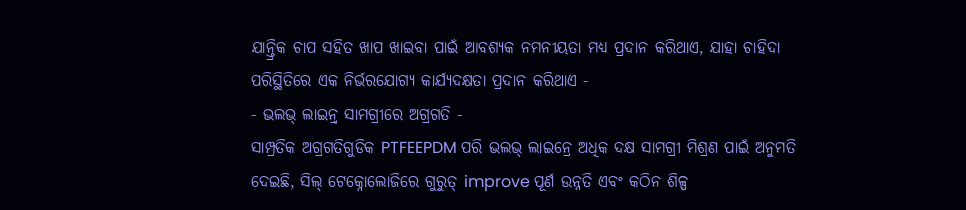ଯାନ୍ତ୍ରିକ ଚାପ ସହିତ ଖାପ ଖାଇବା ପାଇଁ ଆବଶ୍ୟକ ନମନୀୟତା ମଧ୍ୟ ପ୍ରଦାନ କରିଥାଏ, ଯାହା ଚାହିଦା ପରିସ୍ଥିତିରେ ଏକ ନିର୍ଭରଯୋଗ୍ୟ କାର୍ଯ୍ୟଦକ୍ଷତା ପ୍ରଦାନ କରିଥାଏ -
- ଭଲଭ୍ ଲାଇନ୍ର୍ ସାମଗ୍ରୀରେ ଅଗ୍ରଗତି -
ସାମ୍ପ୍ରତିକ ଅଗ୍ରଗତିଗୁଡିକ PTFEEPDM ପରି ଭଲଭ୍ ଲାଇନ୍ରେ ଅଧିକ ଦକ୍ଷ ସାମଗ୍ରୀ ମିଶ୍ରଣ ପାଇଁ ଅନୁମତି ଦେଇଛି, ସିଲ୍ ଟେକ୍ନୋଲୋଜିରେ ଗୁରୁତ୍ improve ପୂର୍ଣ ଉନ୍ନତି ଏବଂ କଠିନ ଶିଳ୍ପ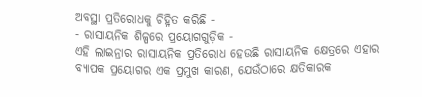ଅବସ୍ଥା ପ୍ରତିରୋଧକୁ ଚିହ୍ନିତ କରିଛି -
- ରାସାୟନିକ ଶିଳ୍ପରେ ପ୍ରୟୋଗଗୁଡ଼ିକ -
ଏହି ଲାଇନ୍ରାର ରାସାୟନିକ ପ୍ରତିରୋଧ ହେଉଛି ରାସାୟନିକ କ୍ଷେତ୍ରରେ ଏହାର ବ୍ୟାପକ ପ୍ରୟୋଗର ଏକ ପ୍ରମୁଖ କାରଣ, ଯେଉଁଠାରେ କ୍ଷତିକାରକ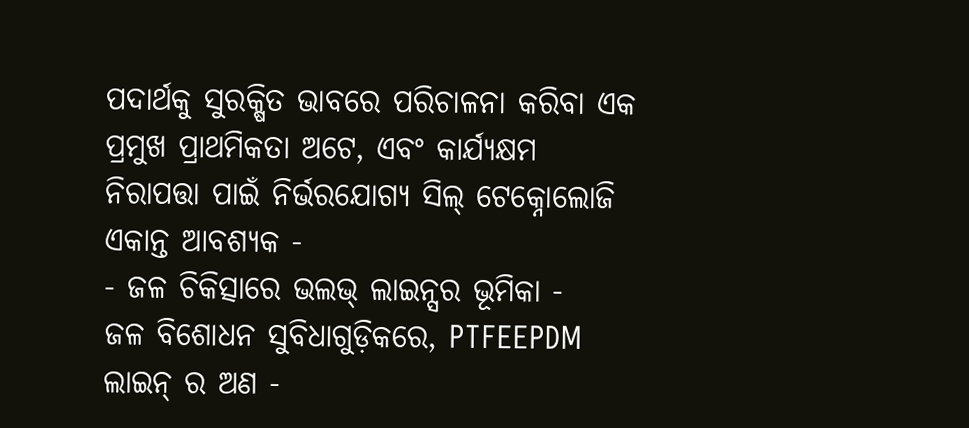ପଦାର୍ଥକୁ ସୁରକ୍ଷିତ ଭାବରେ ପରିଚାଳନା କରିବା ଏକ ପ୍ରମୁଖ ପ୍ରାଥମିକତା ଅଟେ, ଏବଂ କାର୍ଯ୍ୟକ୍ଷମ ନିରାପତ୍ତା ପାଇଁ ନିର୍ଭରଯୋଗ୍ୟ ସିଲ୍ ଟେକ୍ନୋଲୋଜି ଏକାନ୍ତ ଆବଶ୍ୟକ -
- ଜଳ ଚିକିତ୍ସାରେ ଭଲଭ୍ ଲାଇନ୍ସର ଭୂମିକା -
ଜଳ ବିଶୋଧନ ସୁବିଧାଗୁଡ଼ିକରେ, PTFEEPDM ଲାଇନ୍ ର ଅଣ -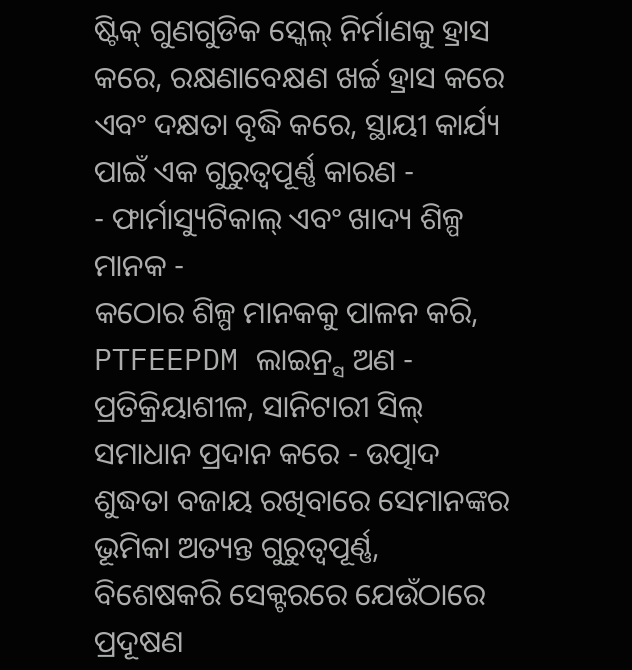ଷ୍ଟିକ୍ ଗୁଣଗୁଡିକ ସ୍କେଲ୍ ନିର୍ମାଣକୁ ହ୍ରାସ କରେ, ରକ୍ଷଣାବେକ୍ଷଣ ଖର୍ଚ୍ଚ ହ୍ରାସ କରେ ଏବଂ ଦକ୍ଷତା ବୃଦ୍ଧି କରେ, ସ୍ଥାୟୀ କାର୍ଯ୍ୟ ପାଇଁ ଏକ ଗୁରୁତ୍ୱପୂର୍ଣ୍ଣ କାରଣ -
- ଫାର୍ମାସ୍ୟୁଟିକାଲ୍ ଏବଂ ଖାଦ୍ୟ ଶିଳ୍ପ ମାନକ -
କଠୋର ଶିଳ୍ପ ମାନକକୁ ପାଳନ କରି, PTFEEPDM ଲାଇନ୍ର୍ସ ଅଣ - ପ୍ରତିକ୍ରିୟାଶୀଳ, ସାନିଟାରୀ ସିଲ୍ ସମାଧାନ ପ୍ରଦାନ କରେ - ଉତ୍ପାଦ ଶୁଦ୍ଧତା ବଜାୟ ରଖିବାରେ ସେମାନଙ୍କର ଭୂମିକା ଅତ୍ୟନ୍ତ ଗୁରୁତ୍ୱପୂର୍ଣ୍ଣ, ବିଶେଷକରି ସେକ୍ଟରରେ ଯେଉଁଠାରେ ପ୍ରଦୂଷଣ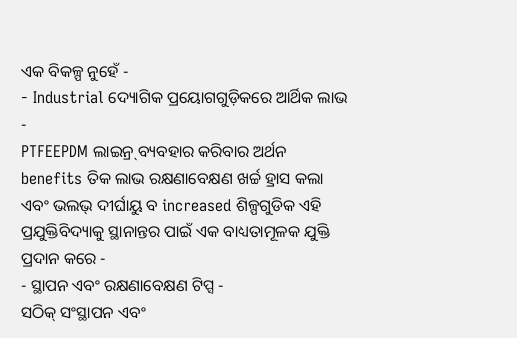ଏକ ବିକଳ୍ପ ନୁହେଁ -
- Industrial ଦ୍ୟୋଗିକ ପ୍ରୟୋଗଗୁଡ଼ିକରେ ଆର୍ଥିକ ଲାଭ -
PTFEEPDM ଲାଇନ୍ର୍ ବ୍ୟବହାର କରିବାର ଅର୍ଥନ benefits ତିକ ଲାଭ ରକ୍ଷଣାବେକ୍ଷଣ ଖର୍ଚ୍ଚ ହ୍ରାସ କଲା ଏବଂ ଭଲଭ୍ ଦୀର୍ଘାୟୁ ବ increased ଶିଳ୍ପଗୁଡିକ ଏହି ପ୍ରଯୁକ୍ତିବିଦ୍ୟାକୁ ସ୍ଥାନାନ୍ତର ପାଇଁ ଏକ ବାଧ୍ୟତାମୂଳକ ଯୁକ୍ତି ପ୍ରଦାନ କରେ -
- ସ୍ଥାପନ ଏବଂ ରକ୍ଷଣାବେକ୍ଷଣ ଟିପ୍ସ -
ସଠିକ୍ ସଂସ୍ଥାପନ ଏବଂ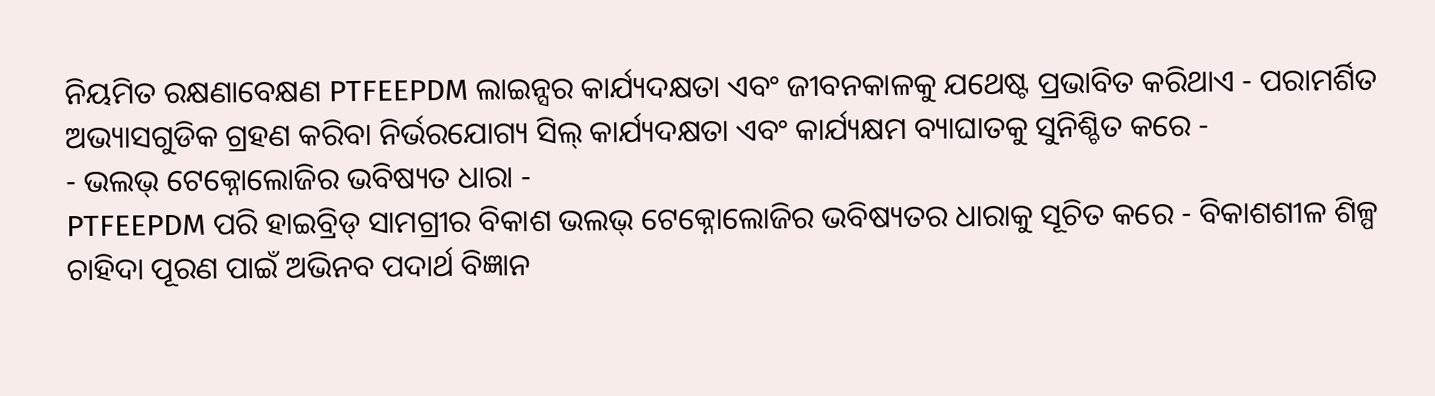ନିୟମିତ ରକ୍ଷଣାବେକ୍ଷଣ PTFEEPDM ଲାଇନ୍ସର କାର୍ଯ୍ୟଦକ୍ଷତା ଏବଂ ଜୀବନକାଳକୁ ଯଥେଷ୍ଟ ପ୍ରଭାବିତ କରିଥାଏ - ପରାମର୍ଶିତ ଅଭ୍ୟାସଗୁଡିକ ଗ୍ରହଣ କରିବା ନିର୍ଭରଯୋଗ୍ୟ ସିଲ୍ କାର୍ଯ୍ୟଦକ୍ଷତା ଏବଂ କାର୍ଯ୍ୟକ୍ଷମ ବ୍ୟାଘାତକୁ ସୁନିଶ୍ଚିତ କରେ -
- ଭଲଭ୍ ଟେକ୍ନୋଲୋଜିର ଭବିଷ୍ୟତ ଧାରା -
PTFEEPDM ପରି ହାଇବ୍ରିଡ୍ ସାମଗ୍ରୀର ବିକାଶ ଭଲଭ୍ ଟେକ୍ନୋଲୋଜିର ଭବିଷ୍ୟତର ଧାରାକୁ ସୂଚିତ କରେ - ବିକାଶଶୀଳ ଶିଳ୍ପ ଚାହିଦା ପୂରଣ ପାଇଁ ଅଭିନବ ପଦାର୍ଥ ବିଜ୍ଞାନ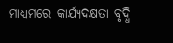ମାଧ୍ୟମରେ କାର୍ଯ୍ୟଦକ୍ଷତା ବୃଦ୍ଧି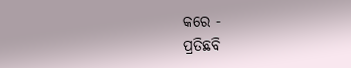କରେ -
ପ୍ରତିଛବି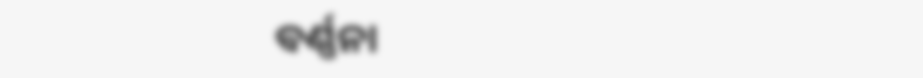ବର୍ଣ୍ଣନା